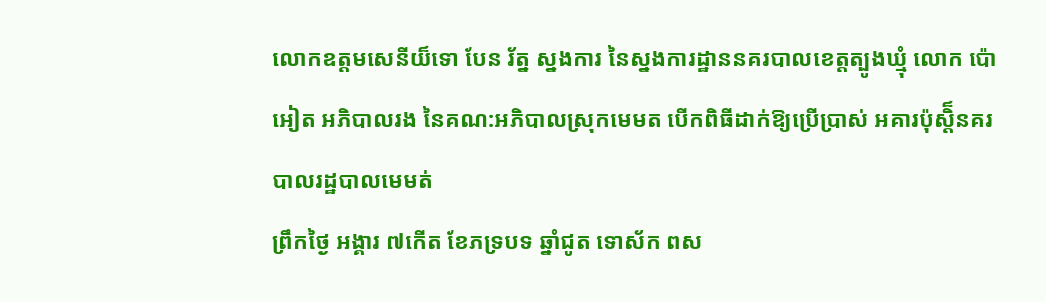លោកឧត្តមសេនីយ៏ទោ បែន រ័ត្ន ស្នងការ នៃស្នងការដ្ឋាននគរបាលខេត្តត្បូងឃ្មុំ លោក ប៉ោ អៀត អភិបាលរង នៃគណ:អភិបាលស្រុកមេមត បើកពិធីដាក់ឱ្យប្រើប្រាស់ អគារប៉ុស្តិ៏នគរបាលរដ្ឋបាលមេមត់
ព្រឹកថ្ងៃ អង្គារ ៧កើត ខែភទ្របទ ឆ្នាំជូត ទោស័ក ពស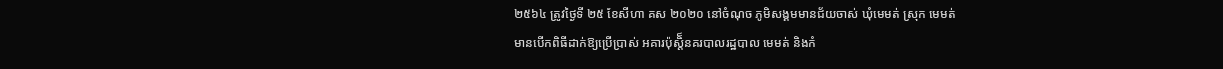២៥៦៤ ត្រូវថ្ងៃទី ២៥ ខែសីហា គស ២០២០ នៅចំណុច ភូមិសង្គមមានជ័យចាស់ ឃុំមេមត់ ស្រុក មេមត់
មានបើកពិធីដាក់ឱ្យប្រើប្រាស់ អគារប៉ុស្តិ៏នគរបាលរដ្ឋបាល មេមត់ និងកំ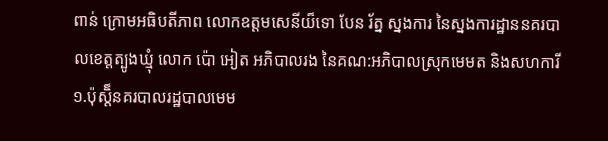ពាន់ ក្រោមអធិបតីភាព លោកឧត្តមសេនីយ៏ទោ បែន រ័ត្ន ស្នងការ នៃស្នងការដ្ឋាននគរបាលខេត្តត្បូងឃ្មុំ លោក ប៉ោ អៀត អភិបាលរង នៃគណ:អភិបាលស្រុកមេមត និងសហការី
១.ប៉ុស្តិ៏នគរបាលរដ្ឋបាលមេម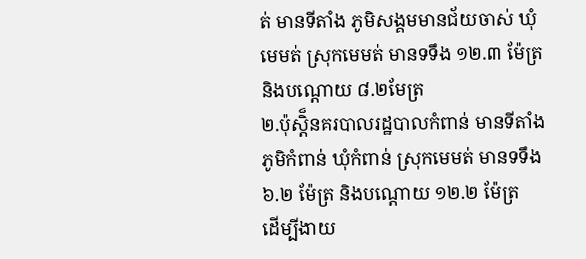ត់ មានទីតាំង ភូមិសង្គមមានជ័យចាស់ ឃុំមេមត់ ស្រុកមេមត់ មានទទឹង ១២.៣ ម៉ែត្រ និងបណ្តោយ ៨.២មែត្រ
២.ប៉ុស្តិ៏នគរបាលរដ្ឋបាលកំពាន់ មានទីតាំងភូមិកំពាន់ ឃុំកំពាន់ ស្រុកមេមត់ មានទទឹង ៦.២ ម៉ែត្រ និងបណ្តោយ ១២.២ ម៉ែត្រ
ដើម្បីងាយ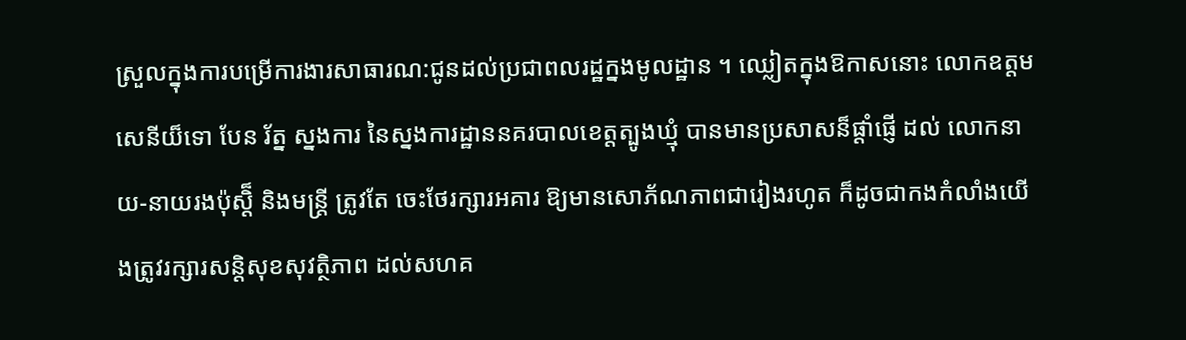ស្រួលក្នុងការបម្រើការងារសាធារណ:ជូនដល់ប្រជាពលរដ្ឋក្នងមូលដ្ឋាន ។ ឈ្លៀតក្នុងឱកាសនោះ លោកឧត្តមសេនីយ៏ទោ បែន រ័ត្ន ស្នងការ នៃស្នងការដ្ឋាននគរបាលខេត្តត្បូងឃ្មុំ បានមានប្រសាសន៏ផ្តាំផ្ញើ ដល់ លោកនាយ-នាយរងប៉ុស្តិ៏ និងមន្ត្រី ត្រូវតែ ចេះថែរក្សារអគារ ឱ្យមានសោភ័ណភាពជារៀងរហូត ក៏ដូចជាកងកំលាំងយើងត្រូវរក្សារសន្តិសុខសុវត្ថិភាព ដល់សហគ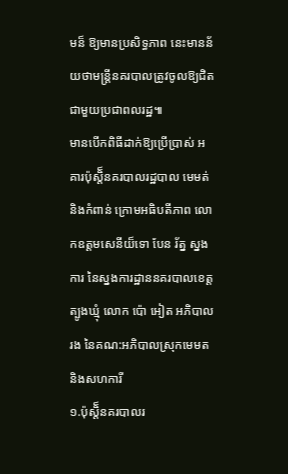មន៏ ឱ្យមានប្រសិទ្ធភាព នេះមានន័យថាមន្ត្រីនគរបាលត្រូវចូលឱ្យជិតជាមួយប្រជាពលរដ្ឋ៕
មានបើកពិធីដាក់ឱ្យប្រើប្រាស់ អគារប៉ុស្តិ៏នគរបាលរដ្ឋបាល មេមត់ និងកំពាន់ ក្រោមអធិបតីភាព លោកឧត្តមសេនីយ៏ទោ បែន រ័ត្ន ស្នងការ នៃស្នងការដ្ឋាននគរបាលខេត្តត្បូងឃ្មុំ លោក ប៉ោ អៀត អភិបាលរង នៃគណ:អភិបាលស្រុកមេមត និងសហការី
១.ប៉ុស្តិ៏នគរបាលរ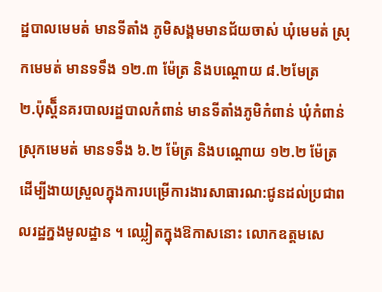ដ្ឋបាលមេមត់ មានទីតាំង ភូមិសង្គមមានជ័យចាស់ ឃុំមេមត់ ស្រុកមេមត់ មានទទឹង ១២.៣ ម៉ែត្រ និងបណ្តោយ ៨.២មែត្រ
២.ប៉ុស្តិ៏នគរបាលរដ្ឋបាលកំពាន់ មានទីតាំងភូមិកំពាន់ ឃុំកំពាន់ ស្រុកមេមត់ មានទទឹង ៦.២ ម៉ែត្រ និងបណ្តោយ ១២.២ ម៉ែត្រ
ដើម្បីងាយស្រួលក្នុងការបម្រើការងារសាធារណ:ជូនដល់ប្រជាពលរដ្ឋក្នងមូលដ្ឋាន ។ ឈ្លៀតក្នុងឱកាសនោះ លោកឧត្តមសេ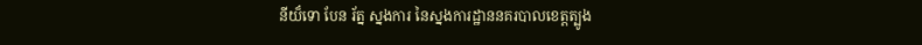នីយ៏ទោ បែន រ័ត្ន ស្នងការ នៃស្នងការដ្ឋាននគរបាលខេត្តត្បូង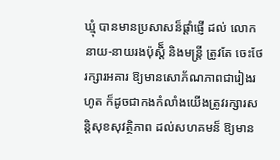ឃ្មុំ បានមានប្រសាសន៏ផ្តាំផ្ញើ ដល់ លោកនាយ-នាយរងប៉ុស្តិ៏ និងមន្ត្រី ត្រូវតែ ចេះថែរក្សារអគារ ឱ្យមានសោភ័ណភាពជារៀងរហូត ក៏ដូចជាកងកំលាំងយើងត្រូវរក្សារសន្តិសុខសុវត្ថិភាព ដល់សហគមន៏ ឱ្យមាន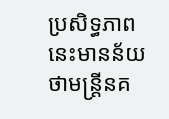ប្រសិទ្ធភាព នេះមានន័យថាមន្ត្រីនគ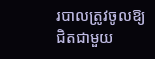របាលត្រូវចូលឱ្យជិតជាមួយ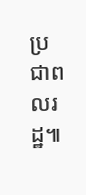ប្រជាពលរដ្ឋ៕